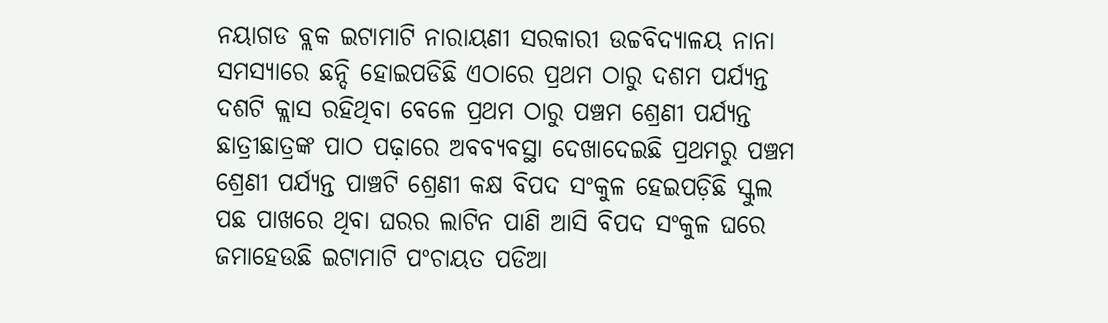ନୟାଗଡ ବ୍ଲକ ଇଟାମାଟି ନାରାୟଣୀ ସରକାରୀ ଉଚ୍ଚବିଦ୍ୟାଳୟ ନାନା ସମସ୍ୟାରେ ଛନ୍ଦି ହୋଇପଡିଛି ଏଠାରେ ପ୍ରଥମ ଠାରୁ ଦଶମ ପର୍ଯ୍ୟନ୍ତ ଦଶଟି କ୍ଲାସ ରହିଥିବା ବେଳେ ପ୍ରଥମ ଠାରୁ ପଞ୍ଚମ ଶ୍ରେଣୀ ପର୍ଯ୍ୟନ୍ତ ଛାତ୍ରୀଛାତ୍ରଙ୍କ ପାଠ ପଢ଼ାରେ ଅବବ୍ୟବସ୍ଥା ଦେଖାଦେଇଛି ପ୍ରଥମରୁ ପଞ୍ଚମ ଶ୍ରେଣୀ ପର୍ଯ୍ୟନ୍ତ ପାଞ୍ଚଟି ଶ୍ରେଣୀ କକ୍ଷ ବିପଦ ସଂକୁଳ ହେଇପଡ଼ିଛି ସ୍କୁଲ ପଛ ପାଖରେ ଥିବା ଘରର ଲାଟିନ ପାଣି ଆସି ବିପଦ ସଂକୁଳ ଘରେ ଜମାହେଉଛି ଇଟାମାଟି ପଂଚାୟତ ପଡିଆ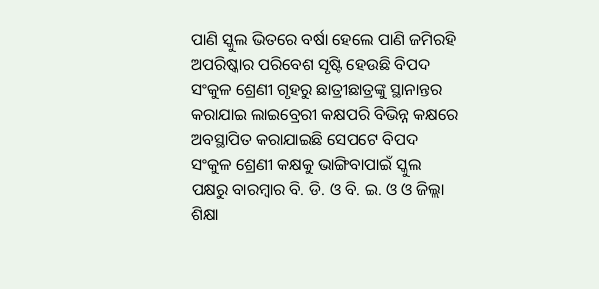ପାଣି ସ୍କୁଲ ଭିତରେ ବର୍ଷା ହେଲେ ପାଣି ଜମିରହି ଅପରିଷ୍କାର ପରିବେଶ ସୃଷ୍ଟି ହେଉଛି ବିପଦ ସଂକୁଳ ଶ୍ରେଣୀ ଗୃହରୁ ଛାତ୍ରୀଛାତ୍ରଙ୍କୁ ସ୍ଥାନାନ୍ତର କରାଯାଇ ଲାଇବ୍ରେରୀ କକ୍ଷପରି ବିଭିନ୍ନ କକ୍ଷରେ ଅବସ୍ଥାପିତ କରାଯାଇଛି ସେପଟେ ବିପଦ ସଂକୁଳ ଶ୍ରେଣୀ କକ୍ଷକୁ ଭାଙ୍ଗିବାପାଇଁ ସ୍କୁଲ ପକ୍ଷରୁ ବାରମ୍ବାର ବି. ଡି. ଓ ବି. ଇ. ଓ ଓ ଜିଲ୍ଲା ଶିକ୍ଷା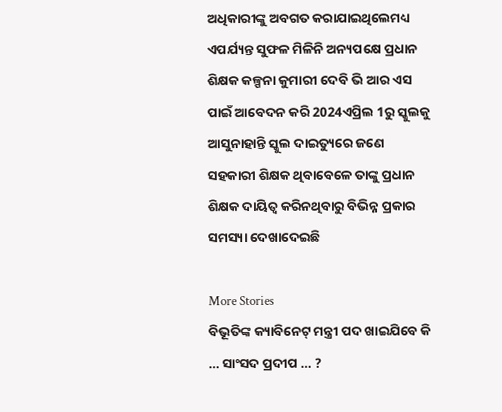ଅଧିକାରୀଙ୍କୁ ଅବଗତ କରାଯାଇଥିଲେମଧ୍ୟ ଏପର୍ଯ୍ୟନ୍ତ ସୁଫଳ ମିଳିନି ଅନ୍ୟପକ୍ଷେ ପ୍ରଧାନ ଶିକ୍ଷକ କଳ୍ପନା କୁମାରୀ ଦେବି ଭି ଆର ଏସ ପାଇଁ ଆବେଦନ କରି 2024ଏପ୍ରିଲ 1ରୁ ସ୍କୁଲକୁ ଆସୁନାହାନ୍ତି ସ୍କୁଲ ଦାଇତ୍ୟୁରେ ଜଣେ ସହକାରୀ ଶିକ୍ଷକ ଥିବାବେଳେ ତାଙ୍କୁ ପ୍ରଧାନ ଶିକ୍ଷକ ଦାୟିତ୍ୱ କରିନଥିବାରୁ ବିଭିନ୍ନ ପ୍ରକାର ସମସ୍ୟା ଦେଖାଦେଇଛି

More Stories
ବିଭୂତିଙ୍କ କ୍ୟାବିନେଟ୍ ମନ୍ତ୍ରୀ ପଦ ଖାଇଯିବେ କି … ସାଂସଦ ପ୍ରଦୀପ … ?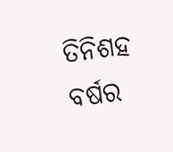ତିନିଶହ ବର୍ଷର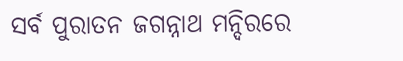ସର୍ବ ପୁରାତନ ଜଗନ୍ନାଥ ମନ୍ଦିରରେ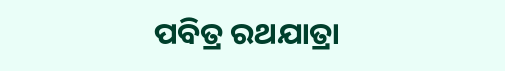ପବିତ୍ର ରଥଯାତ୍ରା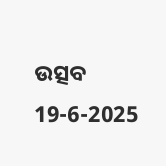ଉତ୍ସବ
19-6-2025